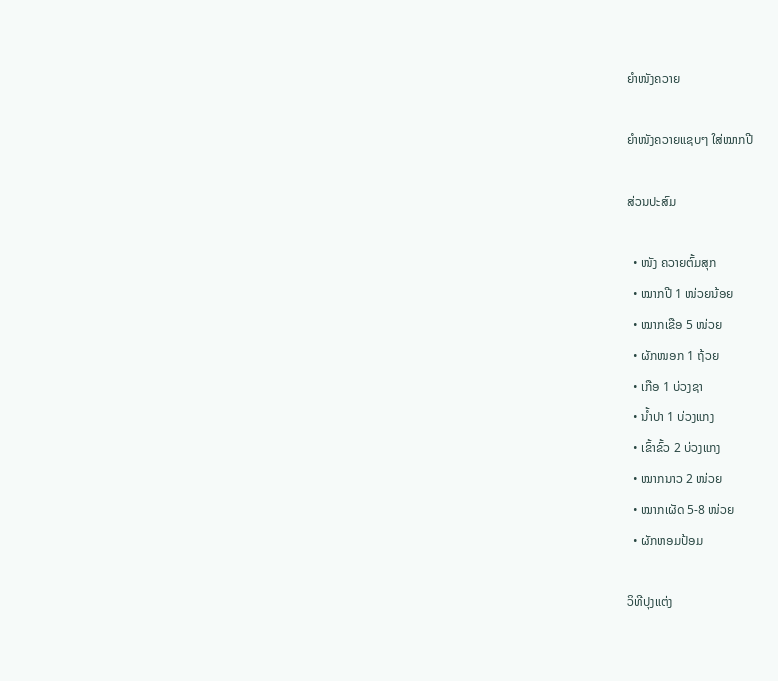ຍຳໜັງຄວາຍ

ຍຳໜັງຄວາຍແຊບໆ ໃສ່ໝາກປີ

ສ່ວນປະສົມ

  • ໜັງ ຄວາຍຕົ້ມສຸກ
  • ໝາກປີ 1 ໜ່ວຍນ້ອຍ
  • ໝາກເຂືອ 5 ໜ່ວຍ
  • ຜັກໜອກ 1 ຖ້ວຍ
  • ເກືອ 1 ບ່ວງຊາ
  • ນ້ຳປາ 1 ບ່ວງແກງ
  • ເຂົ້າຂົ້ວ 2 ບ່ວງແກງ
  • ໝາກນາວ 2 ໜ່ວຍ
  • ໝາກເຜັດ 5-8 ໜ່ວຍ
  • ຜັກຫອມປ້ອມ

ວິທີປຸງແຕ່ງ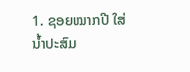1. ຊອຍໝາກປີ ໃສ່ນ້ຳປະສົມ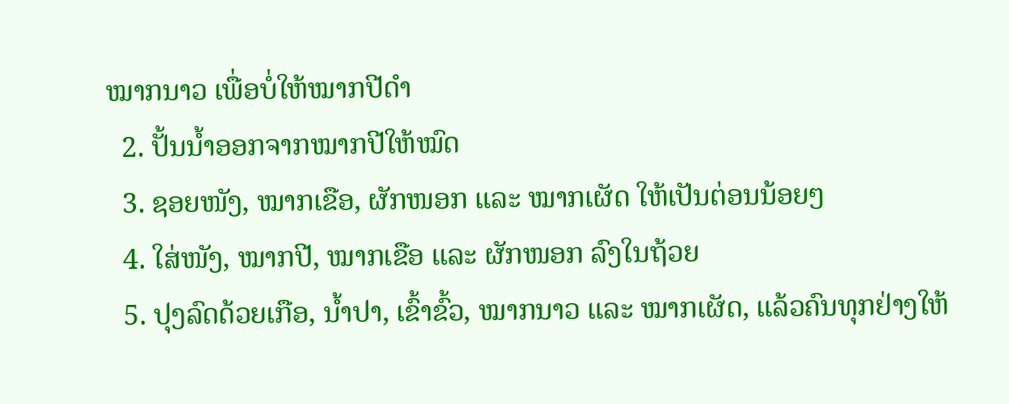ໝາກນາວ ເພື່ອບໍ່ໃຫ້ໝາກປີດຳ
  2. ປັ້ນນ້ຳອອກຈາກໝາກປີໃຫ້ໝົດ
  3. ຊອຍໜັງ, ໝາກເຂືອ, ຜັກໜອກ ແລະ ໝາກເຜັດ ໃຫ້ເປັນຕ່ອນນ້ອຍໆ
  4. ໃສ່ໜັງ, ໝາກປີ, ໝາກເຂືອ ແລະ ຜັກໜອກ ລົງໃນຖ້ວຍ
  5. ປຸງລົດດ້ວຍເກືອ, ນ້ຳປາ, ເຂົ້າຂົ້ວ, ໝາກນາວ ແລະ ໝາກເຜັດ, ແລ້ວຄົນທຸກຢ່າງໃຫ້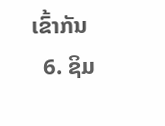ເຂົ້າກັນ
  6. ຊິມ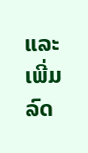ແລະ ເພີ່ມລົດ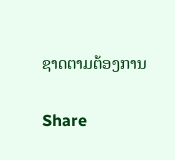ຊາດຕາມຕ້ອງການ

Share